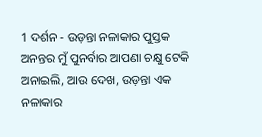1 ଦର୍ଶନ - ଉଡ଼ନ୍ତା ନଳାକାର ପୁସ୍ତକ ଅନନ୍ତର ମୁଁ ପୁନର୍ବାର ଆପଣା ଚକ୍ଷୁ ଟେକି ଅନାଇଲି, ଆଉ ଦେଖ, ଉଡ଼ନ୍ତା ଏକ ନଳାକାର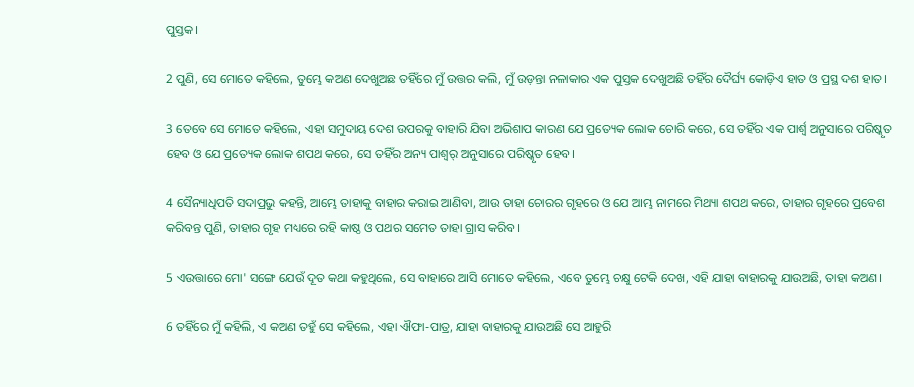ପୁସ୍ତକ।

2 ପୁଣି, ସେ ମୋତେ କହିଲେ, ତୁମ୍ଭେ କଅଣ ଦେଖୁଅଛ ତହିଁରେ ମୁଁ ଉତ୍ତର କଲି, ମୁଁ ଉଡ଼ନ୍ତା ନଳାକାର ଏକ ପୁସ୍ତକ ଦେଖୁଅଛି ତହିଁର ଦୈର୍ଘ୍ୟ କୋଡ଼ିଏ ହାତ ଓ ପ୍ରସ୍ଥ ଦଶ ହାତ।

3 ତେବେ ସେ ମୋତେ କହିଲେ, ଏହା ସମୁଦାୟ ଦେଶ ଉପରକୁ ବାହାରି ଯିବା ଅଭିଶାପ କାରଣ ଯେ ପ୍ରତ୍ୟେକ ଲୋକ ଚୋରି କରେ, ସେ ତହିଁର ଏକ ପାର୍ଶ୍ବ ଅନୁସାରେ ପରିଷ୍କୃତ ହେବ ଓ ଯେ ପ୍ରତ୍ୟେକ ଲୋକ ଶପଥ କରେ, ସେ ତହିଁର ଅନ୍ୟ ପାଶ୍ୱର୍ ଅନୁସାରେ ପରିଷ୍କୃତ ହେବ।

4 ସୈନ୍ୟାଧିପତି ସଦାପ୍ରଭୁ କହନ୍ତି, ଆମ୍ଭେ ତାହାକୁ ବାହାର କରାଇ ଆଣିବା, ଆଉ ତାହା ଚୋରର ଗୃହରେ ଓ ଯେ ଆମ୍ଭ ନାମରେ ମିଥ୍ୟା ଶପଥ କରେ, ତାହାର ଗୃହରେ ପ୍ରବେଶ କରିବନ୍ତ ପୁଣି, ତାହାର ଗୃହ ମଧ୍ୟରେ ରହି କାଷ୍ଠ ଓ ପଥର ସମେତ ତାହା ଗ୍ରାସ କରିବ।

5 ଏଉତ୍ତାରେ ମୋ' ସଙ୍ଗେ ଯେଉଁ ଦୂତ କଥା କହୁଥିଲେ, ସେ ବାହାରେ ଆସି ମୋତେ କହିଲେ, ଏବେ ତୁମ୍ଭେ ଚକ୍ଷୁ ଟେକି ଦେଖ, ଏହି ଯାହା ବାହାରକୁ ଯାଉଅଛି, ତାହା କଅଣ।

6 ତହିଁରେ ମୁଁ କହିଲି, ଏ କଅଣ ତହୁଁ ସେ କହିଲେ, ଏହା ଐଫା-ପାତ୍ର, ଯାହା ବାହାରକୁ ଯାଉଅଛି ସେ ଆହୁରି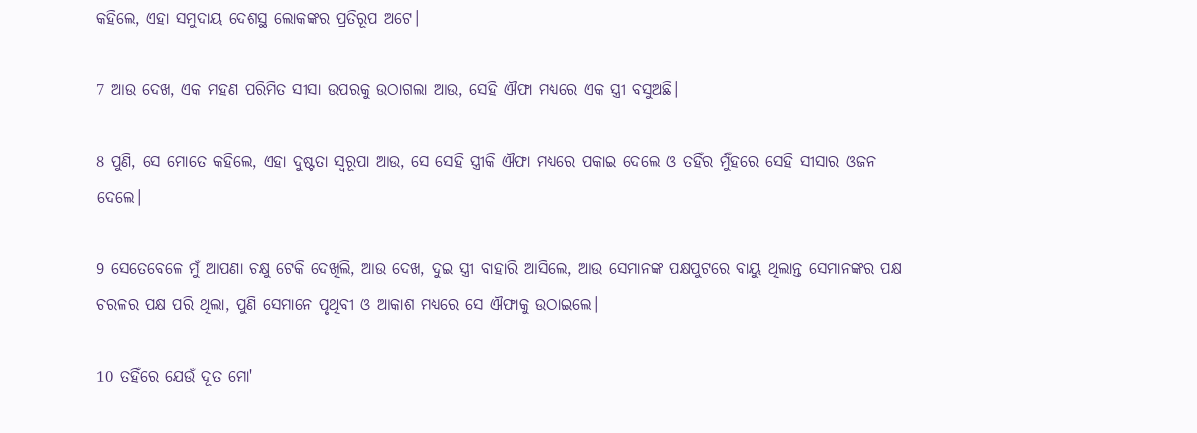କହିଲେ, ଏହା ସମୁଦାୟ ଦେଶସ୍ଥ ଲୋକଙ୍କର ପ୍ରତିରୂପ ଅଟେ।

7 ଆଉ ଦେଖ, ଏକ ମହଣ ପରିମିତ ସୀସା ଉପରକୁ ଉଠାଗଲା ଆଉ, ସେହି ଐଫା ମଧ୍ୟରେ ଏକ ସ୍ତ୍ରୀ ବସୁଅଛି।

8 ପୁଣି, ସେ ମୋତେ କହିଲେ, ଏହା ଦୁଷ୍ଟତା ସ୍ୱରୂପା ଆଉ, ସେ ସେହି ସ୍ତ୍ରୀକି ଐଫା ମଧ୍ୟରେ ପକାଇ ଦେଲେ ଓ ତହିଁର ର୍ମୁଁହରେ ସେହି ସୀସାର ଓଜନ ଦେଲେ।

9 ସେତେବେଳେ ମୁଁ ଆପଣା ଚକ୍ଷୁ ଟେକି ଦେଖିଲି, ଆଉ ଦେଖ, ଦୁଇ ସ୍ତ୍ରୀ ବାହାରି ଆସିଲେ, ଆଉ ସେମାନଙ୍କ ପକ୍ଷପୁଟରେ ବାୟୁ ଥିଲାନ୍ତ ସେମାନଙ୍କର ପକ୍ଷ ଚରଳର ପକ୍ଷ ପରି ଥିଲା, ପୁଣି ସେମାନେ ପୃଥିବୀ ଓ ଆକାଶ ମଧ୍ୟରେ ସେ ଐଫାକୁ ଉଠାଇଲେ।

10 ତହିଁରେ ଯେଉଁ ଦୂତ ମୋ'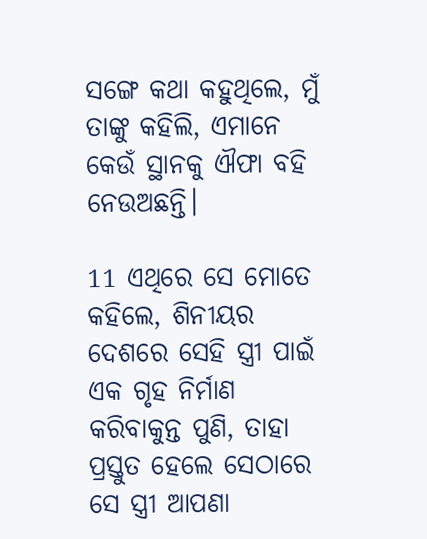ସଙ୍ଗେ କଥା କହୁଥିଲେ, ମୁଁ ତାଙ୍କୁ କହିଲି, ଏମାନେ କେଉଁ ସ୍ଥାନକୁ ଐଫା ବହି ନେଉଅଛନ୍ତି।

11 ଏଥିରେ ସେ ମୋତେ କହିଲେ, ଶିନୀୟର ଦେଶରେ ସେହି ସ୍ତ୍ରୀ ପାଇଁ ଏକ ଗୃହ ନିର୍ମାଣ କରିବାକୁନ୍ତ ପୁଣି, ତାହା ପ୍ରସ୍ତୁତ ହେଲେ ସେଠାରେ ସେ ସ୍ତ୍ରୀ ଆପଣା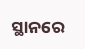ସ୍ଥାନରେ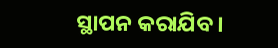ସ୍ଥାପନ କରାଯିବ।